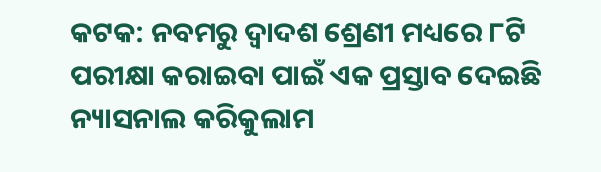କଟକ: ନବମରୁ ଦ୍ୱାଦଶ ଶ୍ରେଣୀ ମଧ୍ୟରେ ୮ଟି ପରୀକ୍ଷା କରାଇବା ପାଇଁ ଏକ ପ୍ରସ୍ତାବ ଦେଇଛି ନ୍ୟାସନାଲ କରିକୁଲାମ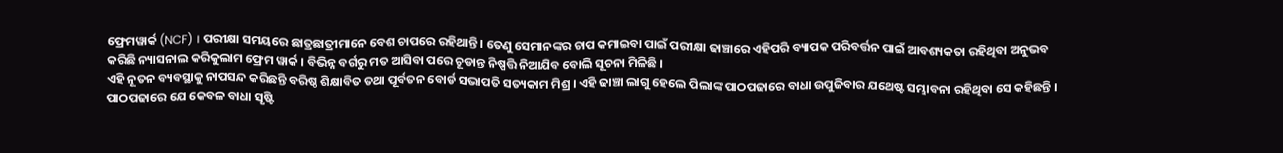ଫ୍ରେମୱାର୍କ (NCF) । ପରୀକ୍ଷା ସମୟରେ ଛାତ୍ରଛାତ୍ରୀମାନେ ବେଶ ଚାପରେ ରହିଥାନ୍ତି । ତେଣୁ ସେମାନଙ୍କର ଚାପ କମାଇବା ପାଇଁ ପରୀକ୍ଷା ଢାଞ୍ଚାରେ ଏହିପରି ବ୍ୟାପକ ପରିବର୍ତ୍ତନ ପାଇଁ ଆବଶ୍ୟକତା ରହିଥିବା ଅନୁଭବ କରିଛି ନ୍ୟାସନାଲ କରିକୁଲାମ ଫ୍ରେମ ୱାର୍କ । ବିଭିନ୍ନ ବର୍ଗରୁ ମତ ଆସିବା ପରେ ଚୂଡାନ୍ତ ନିଷ୍ପତ୍ତି ନିଆଯିବ ବୋଲି ସୂଚନା ମିଳିଛି ।
ଏହି ନୂତନ ବ୍ୟବସ୍ଥାକୁ ନାପସନ୍ଦ କରିଛନ୍ତି ବରିଷ୍ଠ ଶିକ୍ଷାବିତ ତଥା ପୂର୍ବତନ ବୋର୍ଡ ସଭାପତି ସତ୍ୟକାମ ମିଶ୍ର । ଏହି ଢାଞ୍ଚା ଲାଗୁ ହେଲେ ପିଲାଙ୍କ ପାଠପଢାରେ ବାଧା ଉପୁଜିବାର ଯଥେଷ୍ଟ ସମ୍ଭାବନା ରହିଥିବା ସେ କହିଛନ୍ତି । ପାଠପଢାରେ ଯେ କେବଳ ବାଧା ସୃଷ୍ଟି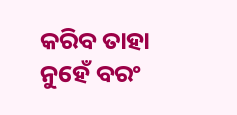କରିବ ତାହା ନୁହେଁ ବରଂ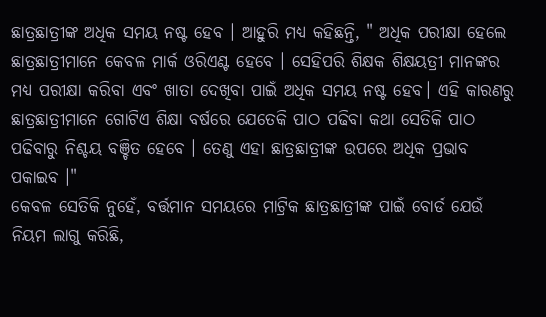ଛାତ୍ରଛାତ୍ରୀଙ୍କ ଅଧିକ ସମୟ ନଷ୍ଟ ହେବ । ଆହୁରି ମଧ୍ୟ କହିଛନ୍ତି, " ଅଧିକ ପରୀକ୍ଷା ହେଲେ ଛାତ୍ରଛାତ୍ରୀମାନେ କେବଳ ମାର୍କ ଓରିଏଣ୍ଟ ହେବେ । ସେହିପରି ଶିକ୍ଷକ ଶିକ୍ଷୟତ୍ରୀ ମାନଙ୍କର ମଧ୍ୟ ପରୀକ୍ଷା କରିବା ଏବଂ ଖାତା ଦେଖିବା ପାଇଁ ଅଧିକ ସମୟ ନଷ୍ଟ ହେବ। ଏହି କାରଣରୁ ଛାତ୍ରଛାତ୍ରୀମାନେ ଗୋଟିଏ ଶିକ୍ଷା ବର୍ଷରେ ଯେତେକି ପାଠ ପଢିବା କଥା ସେତିକି ପାଠ ପଢିବାରୁ ନିଶ୍ଚୟ ବଞ୍ଚିତ ହେବେ । ତେଣୁ ଏହା ଛାତ୍ରଛାତ୍ରୀଙ୍କ ଉପରେ ଅଧିକ ପ୍ରଭାବ ପକାଇବ ।"
କେବଳ ସେତିକି ନୁହେଁ, ବର୍ତ୍ତମାନ ସମୟରେ ମାଟ୍ରିକ ଛାତ୍ରଛାତ୍ରୀଙ୍କ ପାଇଁ ବୋର୍ଡ ଯେଉଁ ନିୟମ ଲାଗୁ କରିଛି,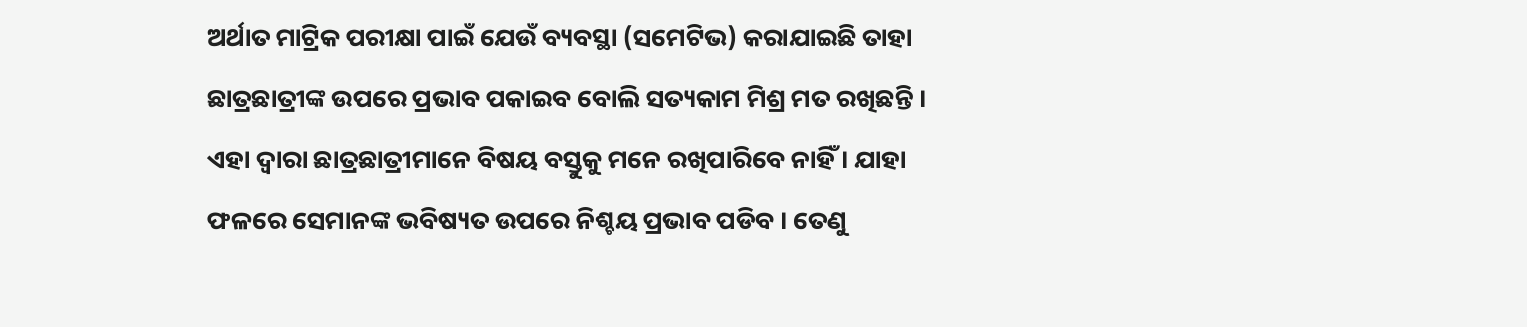ଅର୍ଥାତ ମାଟ୍ରିକ ପରୀକ୍ଷା ପାଇଁ ଯେଉଁ ବ୍ୟବସ୍ଥା (ସମେଟିଭ) କରାଯାଇଛି ତାହା ଛାତ୍ରଛାତ୍ରୀଙ୍କ ଉପରେ ପ୍ରଭାବ ପକାଇବ ବୋଲି ସତ୍ୟକାମ ମିଶ୍ର ମତ ରଖିଛନ୍ତି । ଏହା ଦ୍ୱାରା ଛାତ୍ରଛାତ୍ରୀମାନେ ବିଷୟ ବସ୍ତୁକୁ ମନେ ରଖିପାରିବେ ନାହିଁ । ଯାହା ଫଳରେ ସେମାନଙ୍କ ଭବିଷ୍ୟତ ଉପରେ ନିଶ୍ଚୟ ପ୍ରଭାବ ପଡିବ । ତେଣୁ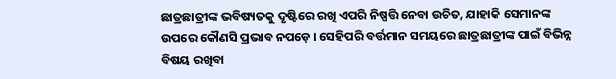ଛାତ୍ରଛାତ୍ରୀଙ୍କ ଭବିଷ୍ୟତକୁ ଦୃଷ୍ଟିରେ ରଖି ଏପରି ନିଷ୍ପତ୍ତି ନେବା ଉଚିତ, ଯାହାକି ସେମାନଙ୍କ ଉପରେ କୌଣସି ପ୍ରଭାବ ନପଡ଼େ । ସେହିପରି ବର୍ତ୍ତମାନ ସମୟରେ ଛାତ୍ରଛାତ୍ରୀଙ୍କ ପାଇଁ ବିଭିନ୍ନ ବିଷୟ ରଖିବା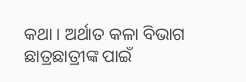କଥା । ଅର୍ଥାତ କଳା ବିଭାଗ ଛାତ୍ରଛାତ୍ରୀଙ୍କ ପାଇଁ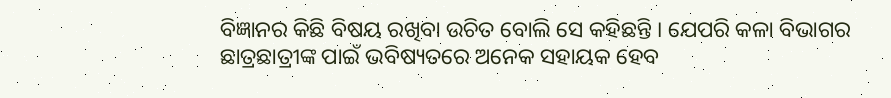ବିଜ୍ଞାନର କିଛି ବିଷୟ ରଖିବା ଉଚିତ ବୋଲି ସେ କହିଛନ୍ତି । ଯେପରି କଳା ବିଭାଗର ଛାତ୍ରଛାତ୍ରୀଙ୍କ ପାଇଁ ଭବିଷ୍ୟତରେ ଅନେକ ସହାୟକ ହେବ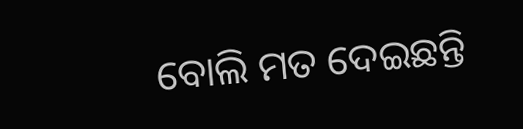ବୋଲି ମତ ଦେଇଛନ୍ତି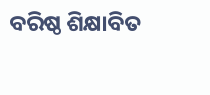ବରିଷ୍ଠ ଶିକ୍ଷାବିତ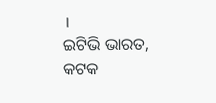।
ଇଟିଭି ଭାରତ, କଟକ